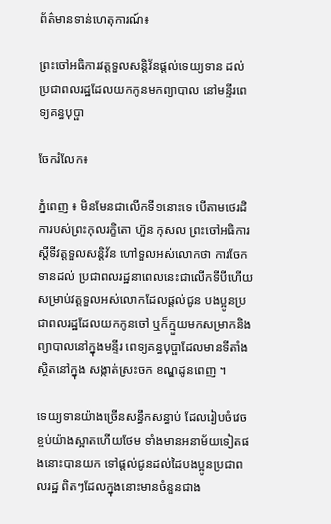ព័ត៌មានទាន់ហេតុការណ៍៖

ព្រះចៅអធិការវត្តទួលសន្តិវ័នផ្តល់ទេយ្យទាន ដល់ប្រជាពលរដ្ឋដែលយកកូនមកព្យាបាល នៅមន្ទីរពេទ្យគន្ធបុប្ផា

ចែករំលែក៖

ភ្នំពេញ ៖ មិនមែនជាលើកទី១នោះទេ បើតាមថេរដិការបស់ព្រះកុលរក្ខិតោ ហ៊ួន កុសល ព្រះចៅអធិការស្តីទីវត្តទួលសន្តិវ័ន ហៅទួលអស់លោកថា ការចែកទានដល់ ប្រជាពលរដ្ឋនាពេលនេះជាលើកទីបីហើយ សម្រាប់វត្តទួលអស់លោកដែលផ្តល់ជូន បងប្អូនប្រជាពលរដ្ឋដែលយកកូនចៅ ឬក៏ក្មួយមកសម្រាកនិងព្យាបាលនៅក្នុងមន្ទីរ ពេទ្យគន្ធបុប្ផាដែលមានទីតាំងស្ថិតនៅក្នុង សង្កាត់ស្រះចក ខណ្ឌដូនពេញ ។

ទេយ្យទានយ៉ាងច្រើនសន្ធឹកសន្ធាប់ ដែលរៀបចំវេចខ្ចប់យ៉ាងស្អាតហើយថែម ទាំងមានអនាម័យទៀតផងនោះបានយក ទៅផ្តល់ជូនដល់ដៃបងប្អូនប្រជាពលរដ្ឋ ពិតៗដែលក្នុងនោះមានចំនួនជាង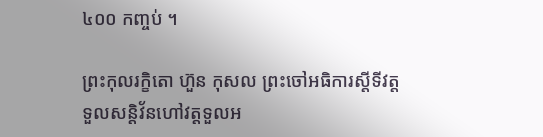៤០០ កញ្ចប់ ។

ព្រះកុលរក្ខិតោ ហ៊ួន កុសល ព្រះចៅអធិការស្តីទីវត្តទួលសន្តិវ័នហៅវត្តទួលអ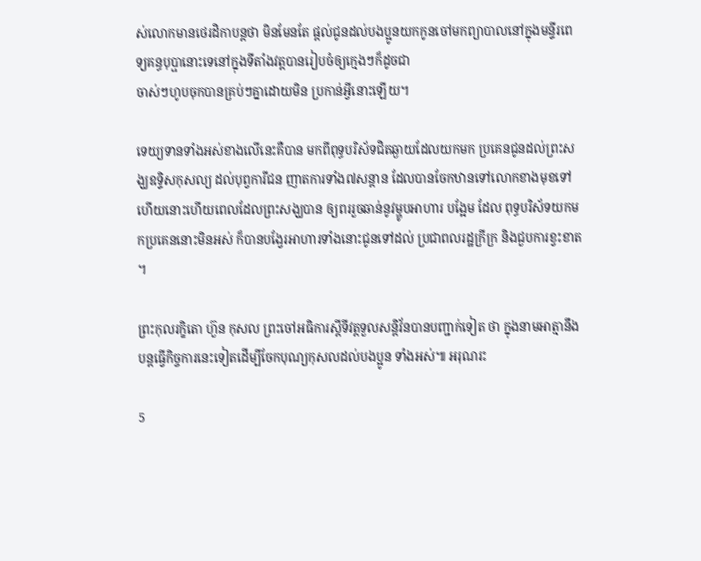ស់លោកមានថេរដិកាបន្តថា មិនមែនតែ ផ្តល់ជូនដល់បងប្អូនយកកូនចៅមកព្យាបាលនៅក្នុងមន្ទីរពេទ្យគន្ធបុប្ផានោះទេនៅក្នុងទីតាំងវត្តបានរៀបចំឲ្យក្មេងៗក៏ដូចជា
ចាស់ៗហូបចុកបានគ្រប់ៗគ្នាដោយមិន ប្រកាន់អ្វីនោះឡើយ។

ទេយ្យទានទាំងអស់ខាងលើនេះគឺបាន មកពីពុទ្ធបរិស័ទជិតឆ្ងាយដែលយកមក ប្រគេនជូនដល់ព្រះសង្ឃឧទ្ទិសកុសល្យ ដល់បុព្វការីជន ញាតការទាំង៧សន្តាន ដែលបានចែកឋានទៅលោកខាងមុខទៅ ហើយនោះហើយពេលដែលព្រះសង្ឃបាន ឲ្យពររួចឆាន់នូវម្ហូបអាហារ បង្អែម ដែល ពុទ្ធបរិស័ទយកមកប្រគេននោះមិនអស់ ក៏បានបង្វែរអាហារទាំងនោះជូនទៅដល់ ប្រជាពលរដ្ឋក្រីក្រ និងជួបការខ្វះខាត ។

ព្រះកុលរក្ខិតោ ហ៊ួន កុសល ព្រះចៅអធិការស្តីទីវត្តទួលសន្តិវ័នបានបញ្ជាក់ទៀត ថា ក្នុងនាមអាត្មានឹងបន្តធ្វើកិច្ចការនេះទៀតដើម្បីចែកបុណ្យកុសលដល់បងប្អូន ទាំងអស់៕ អរុណរះ

5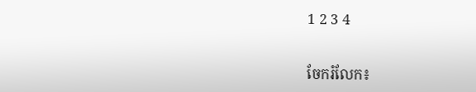1 2 3 4


ចែករំលែក៖